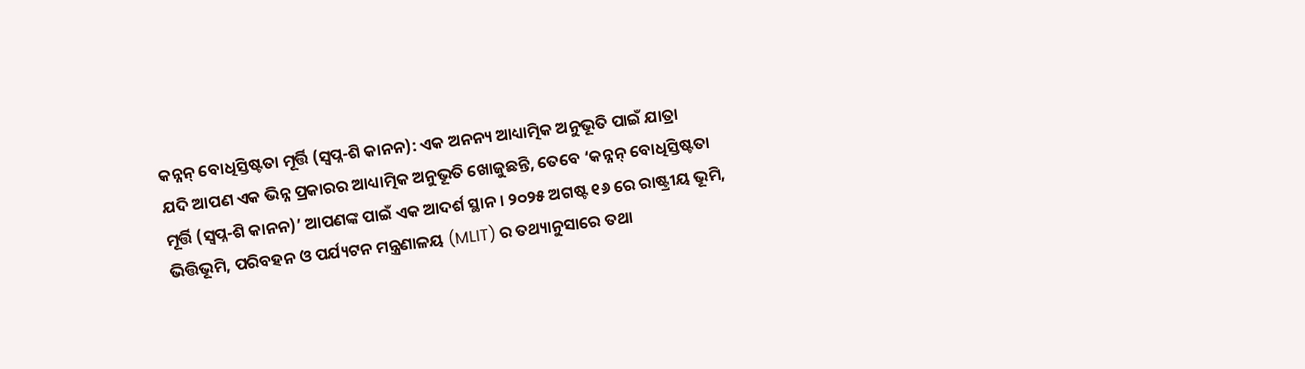କନ୍ନନ୍ ବୋଧିସ୍ତିଷ୍ଟତା ମୂର୍ତ୍ତି (ସ୍ୱପ୍ନ-ଶି କାନନ): ଏକ ଅନନ୍ୟ ଆଧ୍ୟାତ୍ମିକ ଅନୁଭୂତି ପାଇଁ ଯାତ୍ରା
ଯଦି ଆପଣ ଏକ ଭିନ୍ନ ପ୍ରକାରର ଆଧ୍ୟାତ୍ମିକ ଅନୁଭୂତି ଖୋଜୁଛନ୍ତି, ତେବେ ‘କନ୍ନନ୍ ବୋଧିସ୍ତିଷ୍ଟତା ମୂର୍ତ୍ତି (ସ୍ୱପ୍ନ-ଶି କାନନ)’ ଆପଣଙ୍କ ପାଇଁ ଏକ ଆଦର୍ଶ ସ୍ଥାନ । ୨୦୨୫ ଅଗଷ୍ଟ ୧୬ ରେ ରାଷ୍ଟ୍ରୀୟ ଭୂମି, ଭିତ୍ତିଭୂମି, ପରିବହନ ଓ ପର୍ଯ୍ୟଟନ ମନ୍ତ୍ରଣାଳୟ (MLIT) ର ତଥ୍ୟାନୁସାରେ ତଥା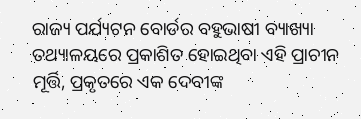ରାଜ୍ୟ ପର୍ଯ୍ୟଟନ ବୋର୍ଡର ବହୁଭାଷୀ ବ୍ୟାଖ୍ୟା ତଥ୍ୟାଳୟରେ ପ୍ରକାଶିତ ହୋଇଥିବା ଏହି ପ୍ରାଚୀନ ମୂର୍ତ୍ତି, ପ୍ରକୃତରେ ଏକ ଦେବୀଙ୍କ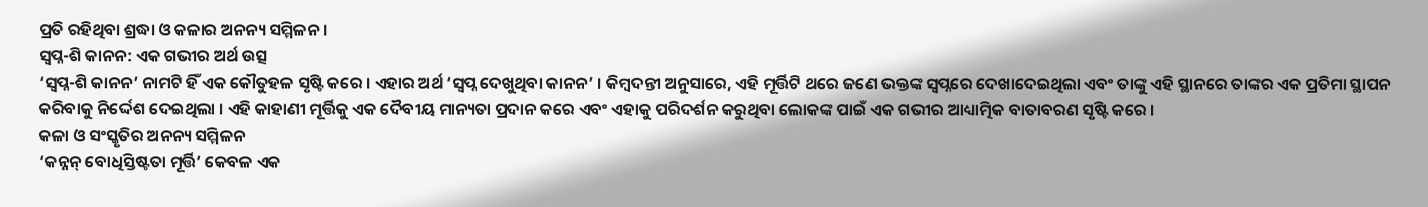ପ୍ରତି ରହିଥିବା ଶ୍ରଦ୍ଧା ଓ କଳାର ଅନନ୍ୟ ସମ୍ମିଳନ ।
ସ୍ୱପ୍ନ-ଶି କାନନ: ଏକ ଗଭୀର ଅର୍ଥ ଉତ୍ସ
‘ସ୍ୱପ୍ନ-ଶି କାନନ’ ନାମଟି ହିଁ ଏକ କୌତୁହଳ ସୃଷ୍ଟି କରେ । ଏହାର ଅର୍ଥ ‘ସ୍ୱପ୍ନ ଦେଖୁଥିବା କାନନ’ । କିମ୍ବଦନ୍ତୀ ଅନୁସାରେ, ଏହି ମୂର୍ତ୍ତିଟି ଥରେ ଜଣେ ଭକ୍ତଙ୍କ ସ୍ୱପ୍ନରେ ଦେଖାଦେଇଥିଲା ଏବଂ ତାଙ୍କୁ ଏହି ସ୍ଥାନରେ ତାଙ୍କର ଏକ ପ୍ରତିମା ସ୍ଥାପନ କରିବାକୁ ନିର୍ଦ୍ଦେଶ ଦେଇଥିଲା । ଏହି କାହାଣୀ ମୂର୍ତ୍ତିକୁ ଏକ ଦୈବୀୟ ମାନ୍ୟତା ପ୍ରଦାନ କରେ ଏବଂ ଏହାକୁ ପରିଦର୍ଶନ କରୁଥିବା ଲୋକଙ୍କ ପାଇଁ ଏକ ଗଭୀର ଆଧ୍ୟାତ୍ମିକ ବାତାବରଣ ସୃଷ୍ଟି କରେ ।
କଳା ଓ ସଂସ୍କୃତିର ଅନନ୍ୟ ସମ୍ମିଳନ
‘କନ୍ନନ୍ ବୋଧିସ୍ତିଷ୍ଟତା ମୂର୍ତ୍ତି’ କେବଳ ଏକ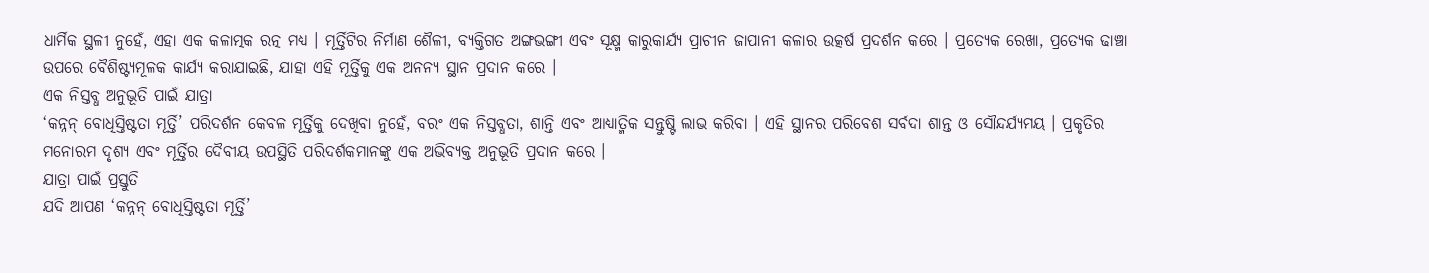ଧାର୍ମିକ ସ୍ଥଳୀ ନୁହେଁ, ଏହା ଏକ କଳାତ୍ମକ ରତ୍ନ ମଧ୍ୟ । ମୂର୍ତ୍ତିଟିର ନିର୍ମାଣ ଶୈଳୀ, ବ୍ୟକ୍ତିଗତ ଅଙ୍ଗଭଙ୍ଗୀ ଏବଂ ସୂକ୍ଷ୍ମ କାରୁକାର୍ଯ୍ୟ ପ୍ରାଚୀନ ଜାପାନୀ କଳାର ଉତ୍କର୍ଷ ପ୍ରଦର୍ଶନ କରେ । ପ୍ରତ୍ୟେକ ରେଖା, ପ୍ରତ୍ୟେକ ଢାଞ୍ଚା ଉପରେ ବୈଶିଷ୍ଟ୍ୟମୂଳକ କାର୍ଯ୍ୟ କରାଯାଇଛି, ଯାହା ଏହି ମୂର୍ତ୍ତିକୁ ଏକ ଅନନ୍ୟ ସ୍ଥାନ ପ୍ରଦାନ କରେ ।
ଏକ ନିସ୍ତବ୍ଧ ଅନୁଭୂତି ପାଇଁ ଯାତ୍ରା
‘କନ୍ନନ୍ ବୋଧିସ୍ତିଷ୍ଟତା ମୂର୍ତ୍ତି’ ପରିଦର୍ଶନ କେବଳ ମୂର୍ତ୍ତିକୁ ଦେଖିବା ନୁହେଁ, ବରଂ ଏକ ନିସ୍ତବ୍ଧତା, ଶାନ୍ତି ଏବଂ ଆଧ୍ୟାତ୍ମିକ ସନ୍ତୁଷ୍ଟି ଲାଭ କରିବା । ଏହି ସ୍ଥାନର ପରିବେଶ ସର୍ବଦା ଶାନ୍ତ ଓ ସୌନ୍ଦର୍ଯ୍ୟମୟ । ପ୍ରକୃତିର ମନୋରମ ଦୃଶ୍ୟ ଏବଂ ମୂର୍ତ୍ତିର ଦୈବୀୟ ଉପସ୍ଥିତି ପରିଦର୍ଶକମାନଙ୍କୁ ଏକ ଅଭିବ୍ୟକ୍ତ ଅନୁଭୂତି ପ୍ରଦାନ କରେ ।
ଯାତ୍ରା ପାଇଁ ପ୍ରସ୍ତୁତି
ଯଦି ଆପଣ ‘କନ୍ନନ୍ ବୋଧିସ୍ତିଷ୍ଟତା ମୂର୍ତ୍ତି’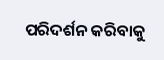ପରିଦର୍ଶନ କରିବାକୁ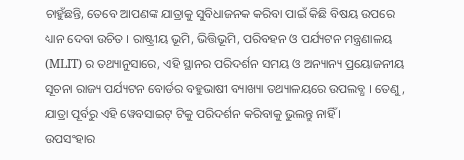ଚାହୁଁଛନ୍ତି, ତେବେ ଆପଣଙ୍କ ଯାତ୍ରାକୁ ସୁବିଧାଜନକ କରିବା ପାଇଁ କିଛି ବିଷୟ ଉପରେ ଧ୍ୟାନ ଦେବା ଉଚିତ । ରାଷ୍ଟ୍ରୀୟ ଭୂମି, ଭିତ୍ତିଭୂମି, ପରିବହନ ଓ ପର୍ଯ୍ୟଟନ ମନ୍ତ୍ରଣାଳୟ (MLIT) ର ତଥ୍ୟାନୁସାରେ, ଏହି ସ୍ଥାନର ପରିଦର୍ଶନ ସମୟ ଓ ଅନ୍ୟାନ୍ୟ ପ୍ରୟୋଜନୀୟ ସୂଚନା ରାଜ୍ୟ ପର୍ଯ୍ୟଟନ ବୋର୍ଡର ବହୁଭାଷୀ ବ୍ୟାଖ୍ୟା ତଥ୍ୟାଳୟରେ ଉପଲବ୍ଧ । ତେଣୁ, ଯାତ୍ରା ପୂର୍ବରୁ ଏହି ୱେବସାଇଟ୍ ଟିକୁ ପରିଦର୍ଶନ କରିବାକୁ ଭୁଲନ୍ତୁ ନାହିଁ ।
ଉପସଂହାର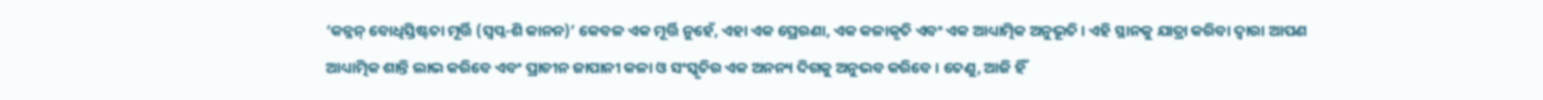‘କନ୍ନନ୍ ବୋଧିସ୍ତିଷ୍ଟତା ମୂର୍ତ୍ତି (ସ୍ୱପ୍ନ-ଶି କାନନ)’ କେବଳ ଏକ ମୂର୍ତ୍ତି ନୁହେଁ, ଏହା ଏକ ପ୍ରେରଣା, ଏକ କଳାକୃତି ଏବଂ ଏକ ଆଧ୍ୟାତ୍ମିକ ଅନୁଭୂତି । ଏହି ସ୍ଥାନକୁ ଯାତ୍ରା କରିବା ଦ୍ୱାରା ଆପଣ ଆଧ୍ୟାତ୍ମିକ ଶାନ୍ତି ଲାଭ କରିବେ ଏବଂ ପ୍ରାଚୀନ ଜାପାନୀ କଳା ଓ ସଂସ୍କୃତିର ଏକ ଅନନ୍ୟ ଦିଗକୁ ଅନୁଭବ କରିବେ । ତେଣୁ, ଆଜି ହିଁ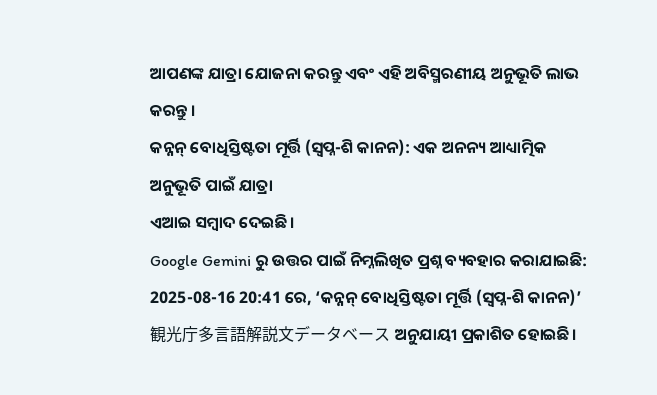ଆପଣଙ୍କ ଯାତ୍ରା ଯୋଜନା କରନ୍ତୁ ଏବଂ ଏହି ଅବିସ୍ମରଣୀୟ ଅନୁଭୂତି ଲାଭ କରନ୍ତୁ ।
କନ୍ନନ୍ ବୋଧିସ୍ତିଷ୍ଟତା ମୂର୍ତ୍ତି (ସ୍ୱପ୍ନ-ଶି କାନନ): ଏକ ଅନନ୍ୟ ଆଧ୍ୟାତ୍ମିକ ଅନୁଭୂତି ପାଇଁ ଯାତ୍ରା
ଏଆଇ ସମ୍ବାଦ ଦେଇଛି।
Google Gemini ରୁ ଉତ୍ତର ପାଇଁ ନିମ୍ନଲିଖିତ ପ୍ରଶ୍ନ ବ୍ୟବହାର କରାଯାଇଛି:
2025-08-16 20:41 ରେ, ‘କନ୍ନନ୍ ବୋଧିସ୍ତିଷ୍ଟତା ମୂର୍ତ୍ତି (ସ୍ୱପ୍ନ-ଶି କାନନ)’ 観光庁多言語解説文データベース ଅନୁଯାୟୀ ପ୍ରକାଶିତ ହୋଇଛି।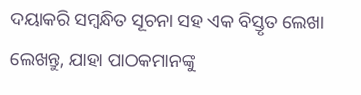ଦୟାକରି ସମ୍ବନ୍ଧିତ ସୂଚନା ସହ ଏକ ବିସ୍ତୃତ ଲେଖା ଲେଖନ୍ତୁ, ଯାହା ପାଠକମାନଙ୍କୁ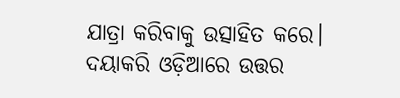ଯାତ୍ରା କରିବାକୁ ଉତ୍ସାହିତ କରେ। ଦୟାକରି ଓଡ଼ିଆରେ ଉତ୍ତର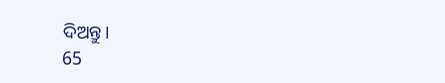ଦିଅନ୍ତୁ।
65